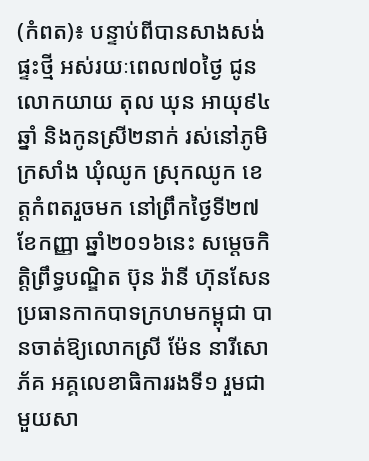(កំពត)៖ បន្ទាប់ពីបានសាងសង់ផ្ទះថ្មី អស់រយៈពេល៧០ថ្ងៃ ជូនលោកយាយ តុល ឃុន អាយុ៩៤ឆ្នាំ និងកូនស្រី២នាក់ រស់នៅភូមិក្រសាំង ឃុំឈូក ស្រុកឈូក ខេត្តកំពតរួចមក នៅព្រឹកថ្ងៃទី២៧ ខែកញ្ញា ឆ្នាំ២០១៦នេះ សម្តេចកិត្តិព្រឹទ្ធបណ្ឌិត ប៊ុន រ៉ានី ហ៊ុនសែន ប្រធានកាកបាទក្រហមកម្ពុជា បានចាត់ឱ្យលោកស្រី ម៉ែន នារីសោភ័គ អគ្គលេខាធិការរងទី១ រួមជាមួយសា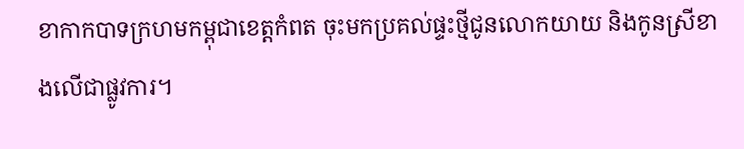ខាកាកបាទក្រហមកម្ពុជាខេត្តកំពត ចុះមកប្រគល់ផ្ទះថ្មីជូនលោកយាយ និងកូនស្រីខាងលើជាផ្លូវការ។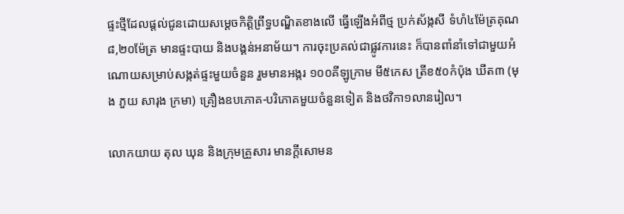ផ្ទះថ្មីដែលផ្ដល់ជូនដោយសម្ដេចកិត្តិព្រឹទ្ធបណ្ឌិតខាងលើ ធ្វើឡើងអំពីថ្ម ប្រក់ស័ង្កសី ទំហំ៤ម៉ែត្រគុណ៨,២០ម៉ែត្រ មានផ្ទះបាយ និងបង្គន់អនាម័យ។ ការចុះប្រគល់ជាផ្លូវការនេះ ក៏បានពាំនាំទៅជាមួយអំណោយសម្រាប់សង្កត់ផ្ទះមួយចំនួន រួមមានអង្ករ ១០០គីឡូក្រាម មី៥កេស ត្រីខ៥០កំប៉ុង ឃីត៣ (មុង ភួយ សារុង ក្រមា) គ្រឿងឧបភោគ-បរិភោគមួយចំនួនទៀត និងថវិកា១លានរៀល។

លោកយាយ តុល ឃុន និងក្រុមគ្រួសារ មានក្តីសោមន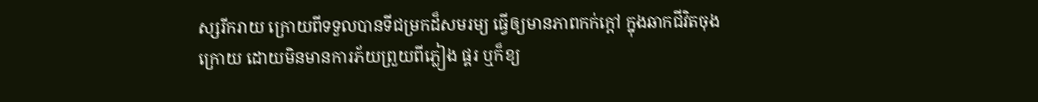ស្សរីករាយ ក្រោយពីទទួលបានទីជម្រកដ៏សមរម្យ ធ្វើឲ្យមានភាពកក់ក្តៅ ក្នុងឆាកជីវិតចុងក្រោយ ដោយមិនមានការភ័យព្រួយពីភ្លៀង ផ្គរ ឬក៏ខ្យ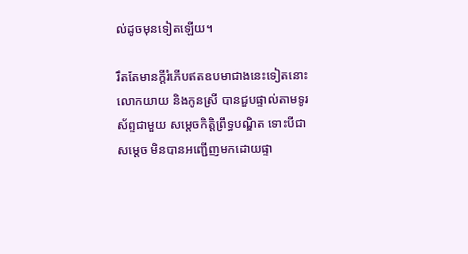ល់ដូចមុនទៀតឡើយ។

រឹតតែមានក្តីរំភើបឥតឧបមាជាងនេះទៀតនោះ លោកយាយ និងកូនស្រី បានជួបផ្ទាល់តាមទូរស័ព្ទជាមួយ សម្តេចកិត្តិព្រឹទ្ធបណ្ឌិត ទោះបីជាសម្តេច មិនបានអញ្ជើញមកដោយផ្ទា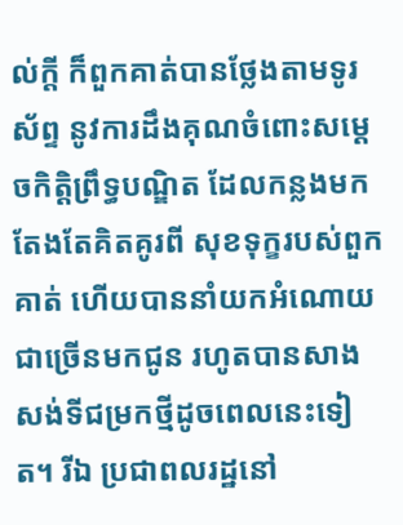ល់ក្តី ក៏ពួកគាត់បានថ្លែងតាមទូរស័ព្ទ នូវការដឹងគុណចំពោះសម្ដេចកិត្តិព្រឹទ្ធបណ្ឌិត ដែលកន្លងមកតែងតែគិតគូរពី សុខទុក្ខរបស់ពួកគាត់ ហើយបាននាំយកអំណោយជាច្រើនមកជូន រហូតបានសាងសង់ទីជម្រកថ្មីដូចពេលនេះទៀត។ រីឯ ប្រជាពលរដ្ឋនៅ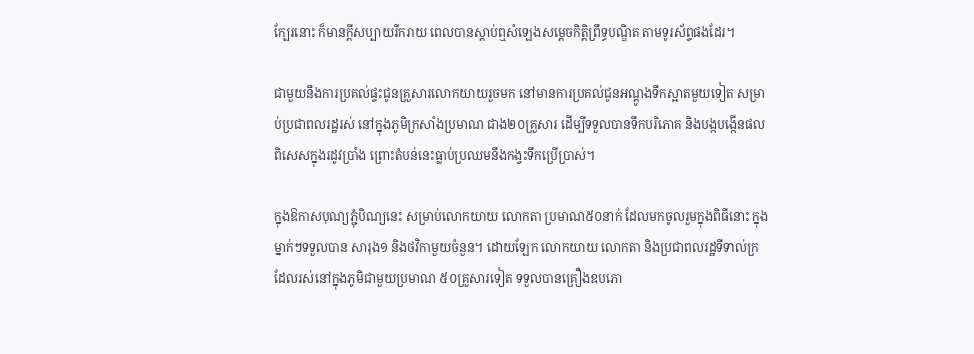ក្បែរនោះ ក៏មានក្តីសប្បាយរីករាយ ពេលបានស្តាប់ឮសំឡេងសម្តេចកិត្តិព្រឹទ្ធបណ្ឌិត តាមទូរស័ព្ទផងដែរ។

ជាមួយនឹងការប្រគល់ផ្ទះជូនគ្រួសារលោកយាយរួចមក នៅមានការប្រគល់ជូនអណ្ដូងទឹកស្អាតមួយទៀត សម្រាប់ប្រជាពលរដ្ឋរស់ នៅក្នុងភូមិក្រសាំងប្រមាណ ជាង២០គ្រួសារ ដើម្បីទទួលបានទឹកបរិភោគ និងបង្កបង្កើនផល ពិសេសក្នុងរដូវប្រាំង ព្រោះតំបន់នេះធ្លាប់ប្រឈមនឹងកង្វះទឹកប្រើប្រាស់។

ក្នុងឱកាសបុណ្យភ្ជុំបិណ្យនេះ សម្រាប់លោកយាយ លោកតា ប្រមាណ៥០នាក់ ដែលមកចូលរួមក្នុងពិធីនោះ ក្នុងម្នាក់ៗទទួលបាន សារុង១ និងថវិកាមួយចំនួន។ ដោយឡែក លោកយាយ លោកតា និងប្រជាពលរដ្ឋទីទាល់ក្រ ដែលរស់នៅក្នុងភូមិជាមួយប្រមាណ ៥០គ្រួសារទៀត ទទួលបានគ្រឿងឧបភោ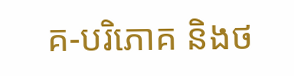គ-បរិភោគ និងថ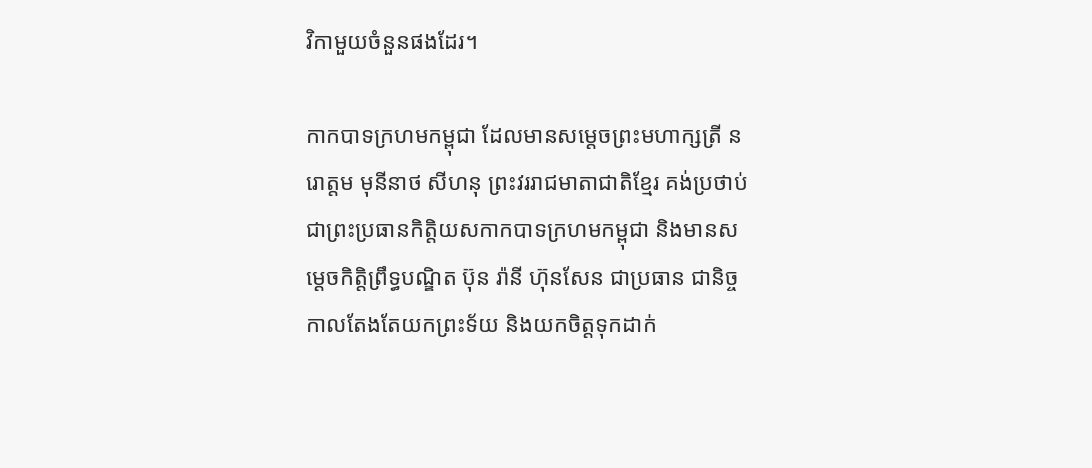វិកាមួយចំនួនផងដែរ។

កាកបាទក្រហមកម្ពុជា ដែលមានសម្ដេចព្រះមហាក្សត្រី នរោត្តម មុនីនាថ សីហនុ ព្រះវររាជមាតាជាតិខ្មែរ គង់ប្រថាប់ជាព្រះប្រធានកិត្តិយសកាកបាទក្រហមកម្ពុជា និងមានសម្ដេចកិត្តិព្រឹទ្ធបណ្ឌិត ប៊ុន រ៉ានី ហ៊ុនសែន ជាប្រធាន ជានិច្ចកាលតែងតែយកព្រះទ័យ និងយកចិត្តទុកដាក់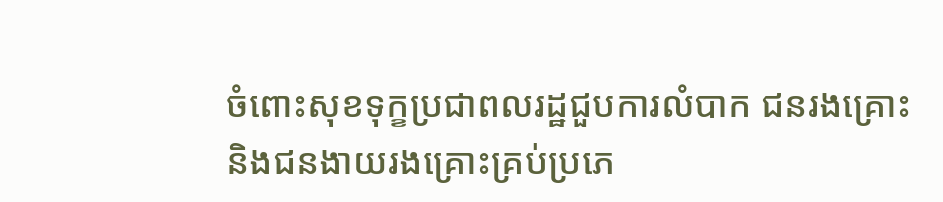ចំពោះសុខទុក្ខប្រជាពលរដ្ឋជួបការលំបាក ជនរងគ្រោះ និងជនងាយរងគ្រោះគ្រប់ប្រភេ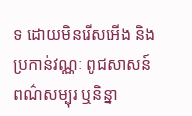ទ ដោយមិនរើសអើង និងប្រកាន់វណ្ណៈ ពូជសាសន៍ ពណ៌សម្បុរ ឬនិន្នា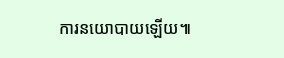ការនយោបាយឡើយ៕